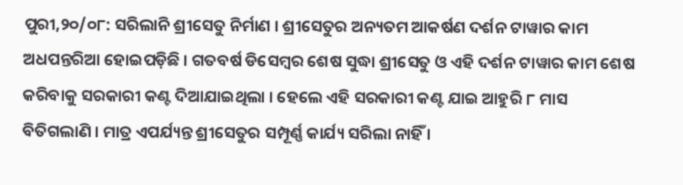ପୁରୀ,୨୦/୦୮: ସରିଲାନି ଶ୍ରୀସେତୁ ନିର୍ମାଣ । ଶ୍ରୀସେତୁର ଅନ୍ୟତମ ଆକର୍ଷଣ ଦର୍ଶନ ଟାୱାର କାମ ଅଧପନ୍ତରିଆ ହୋଇପଡ଼ିଛି । ଗତବର୍ଷ ଡିସେମ୍ବର ଶେଷ ସୁଦ୍ଧା ଶ୍ରୀସେତୁ ଓ ଏହି ଦର୍ଶନ ଟାୱାର କାମ ଶେଷ କରିବାକୁ ସରକାରୀ କଣ୍ଟ ଦିଆଯାଇଥିଲା । ହେଲେ ଏହି ସରକାରୀ କଣ୍ଟ ଯାଇ ଆହୁରି ୮ ମାସ ବିତିଗଲାଣି । ମାତ୍ର ଏପର୍ଯ୍ୟନ୍ତ ଶ୍ରୀସେତୁର ସମ୍ପୂର୍ଣ୍ଣ କାର୍ଯ୍ୟ ସରିଲା ନାହିଁ ।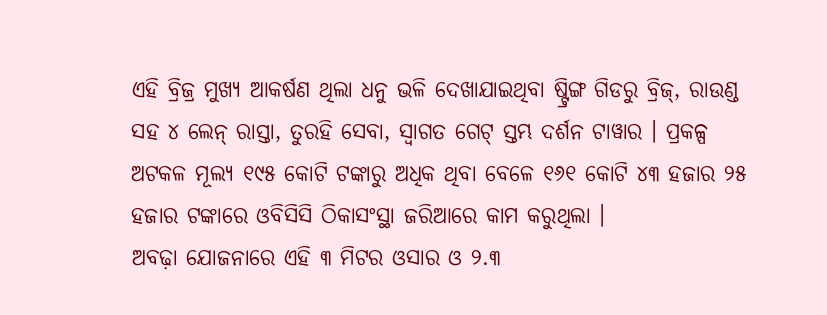ଏହି ବ୍ରିଜ୍ର ମୁଖ୍ୟ ଆକର୍ଷଣ ଥିଲା ଧନୁ ଭଳି ଦେଖାଯାଇଥିବା ଷ୍ଟ୍ରିଙ୍ଗ ଗିଡରୁ ବ୍ରିଜ୍, ରାଉଣ୍ଡ ସହ ୪ ଲେନ୍ ରାସ୍ତା, ତୁରହି ସେବା, ସ୍ୱାଗତ ଗେଟ୍ ସ୍ତମ୍ଭ ଦର୍ଶନ ଟାୱାର । ପ୍ରକଳ୍ପ ଅଟକଳ ମୂଲ୍ୟ ୧୯୫ କୋଟି ଟଙ୍କାରୁ ଅଧିକ ଥିବା ବେଳେ ୧୬୧ କୋଟି ୪୩ ହଜାର ୨୫ ହଜାର ଟଙ୍କାରେ ଓବିସିସି ଠିକାସଂସ୍ଥା ଜରିଆରେ କାମ କରୁଥିଲା ।
ଅବଢ଼ା ଯୋଜନାରେ ଏହି ୩ ମିଟର ଓସାର ଓ ୨.୩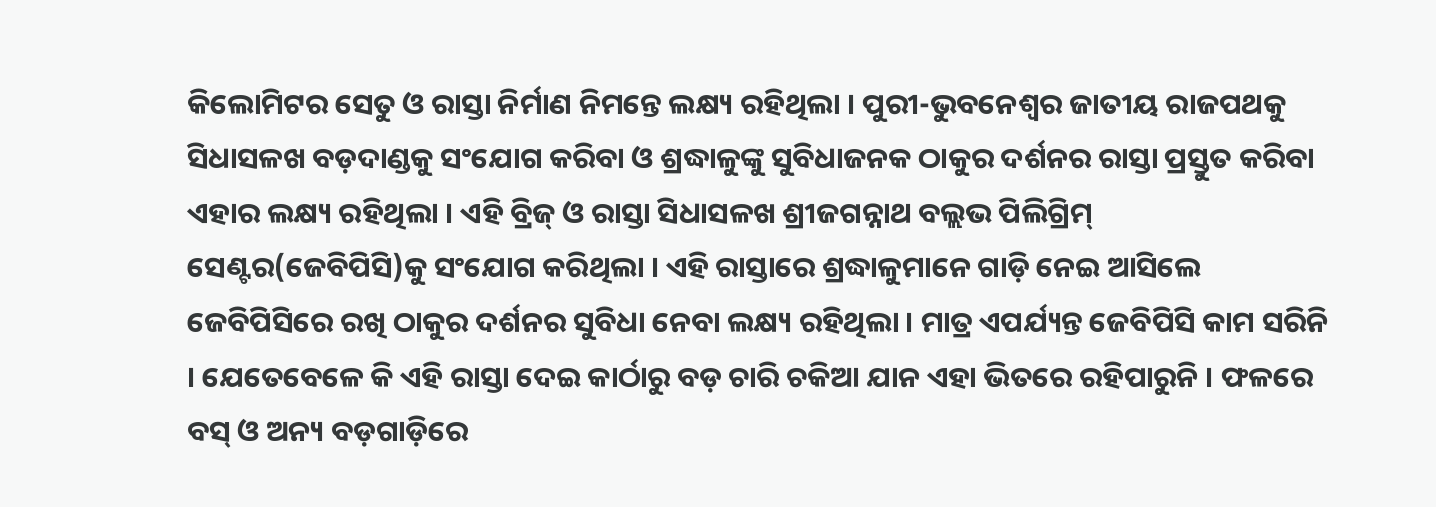କିଲୋମିଟର ସେତୁ ଓ ରାସ୍ତା ନିର୍ମାଣ ନିମନ୍ତେ ଲକ୍ଷ୍ୟ ରହିଥିଲା । ପୁରୀ-ଭୁବନେଶ୍ୱର ଜାତୀୟ ରାଜପଥକୁ ସିଧାସଳଖ ବଡ଼ଦାଣ୍ଡକୁ ସଂଯୋଗ କରିବା ଓ ଶ୍ରଦ୍ଧାଳୁଙ୍କୁ ସୁବିଧାଜନକ ଠାକୁର ଦର୍ଶନର ରାସ୍ତା ପ୍ରସ୍ତୁତ କରିବା ଏହାର ଲକ୍ଷ୍ୟ ରହିଥିଲା । ଏହି ବ୍ରିଜ୍ ଓ ରାସ୍ତା ସିଧାସଳଖ ଶ୍ରୀଜଗନ୍ନାଥ ବଲ୍ଲଭ ପିଲିଗ୍ରିମ୍ ସେଣ୍ଟର(ଜେବିପିସି)କୁ ସଂଯୋଗ କରିଥିଲା । ଏହି ରାସ୍ତାରେ ଶ୍ରଦ୍ଧାଳୁମାନେ ଗାଡ଼ି ନେଇ ଆସିଲେ ଜେବିପିସିରେ ରଖି ଠାକୁର ଦର୍ଶନର ସୁବିଧା ନେବା ଲକ୍ଷ୍ୟ ରହିଥିଲା । ମାତ୍ର ଏପର୍ଯ୍ୟନ୍ତ ଜେବିପିସି କାମ ସରିନି । ଯେତେବେଳେ କି ଏହି ରାସ୍ତା ଦେଇ କାର୍ଠାରୁ ବଡ଼ ଚାରି ଚକିଆ ଯାନ ଏହା ଭିତରେ ରହିପାରୁନି । ଫଳରେ ବସ୍ ଓ ଅନ୍ୟ ବଡ଼ଗାଡ଼ିରେ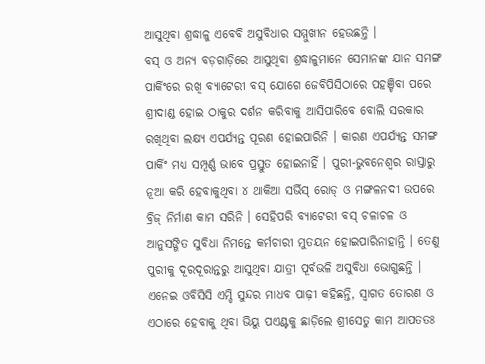ଆସୁଥିବା ଶ୍ରଦ୍ଧାଳୁ ଏବେବି ଅସୁବିଧାର ସମ୍ମୁଖୀନ ହେଉଛନ୍ତି ।
ବସ୍ ଓ ଅନ୍ୟ ବଡ଼ଗାଡ଼ିରେ ଆସୁଥିବା ଶ୍ରଦ୍ଧାଳୁମାନେ ସେମାନଙ୍କ ଯାନ ସମଙ୍ଗ ପାର୍କିଂରେ ରଖି ବ୍ୟାଟେରୀ ବସ୍ ଯୋଗେ ଜେବିପିସିଠାରେ ପହଞ୍ଚିବା ପରେ ଶ୍ରୀଦାଣ୍ଡ ହୋଇ ଠାକୁର ଦର୍ଶନ କରିବାକୁ ଆସିପାରିବେ ବୋଲି ସରକାର ରଖିଥିବା ଲକ୍ଷ୍ୟ ଏପର୍ଯ୍ୟନ୍ତ ପୂରଣ ହୋଇପାରିନି । କାରଣ ଏପର୍ଯ୍ୟନ୍ତ ସମଙ୍ଗ ପାର୍କିଂ ମଧ୍ୟ ସମ୍ପୂର୍ଣ୍ଣ ଭାବେ ପ୍ରସ୍ତୁତ ହୋଇନାହିଁ । ପୁରୀ-ଭୁବନେଶ୍ୱର ରାସ୍ତାରୁ ନୂଆ କରି ହେବାକୁଥିବା ୪ ଥାକିଆ ସର୍ଭିସ୍ ରୋଡ୍ ଓ ମଙ୍ଗଳନଦୀ ଉପରେ ବ୍ରିଜ୍ ନିର୍ମାଣ କାମ ସରିନି । ସେହିପରି ବ୍ୟାଟେରୀ ବସ୍ ଚଳାଚଳ ଓ ଆନୁସଙ୍ଗିତ ସୁବିଧା ନିମନ୍ତେ କର୍ମଚାରୀ ମୁତୟନ ହୋଇପାରିନାହାନ୍ତି । ତେଣୁ ପୁରୀକୁ ଦୂରଦୂରାନ୍ତରୁ ଆସୁଥିବା ଯାତ୍ରୀ ପୂର୍ବଭଳି ଅସୁବିଧା ଭୋଗୁଛନ୍ତି ।
ଏନେଇ ଓବିସିସି ଏମ୍ଡି ସୁନ୍ଦର ମାଧବ ପାଢ଼ୀ କହିଛନ୍ତି, ସ୍ୱାଗତ ତୋରଣ ଓ ଏଠାରେ ହେବାକୁ ଥିବା ଭିୟୁ ପଏଣ୍ଟକୁ ଛାଡ଼ିଲେ ଶ୍ରୀସେତୁ କାମ ଆପତତଃ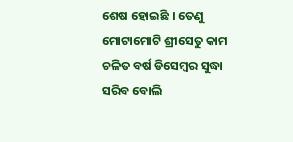ଶେଷ ହୋଇଛି । ତେଣୁ ମୋଟାମୋଟି ଶ୍ରୀସେତୁ କାମ ଚଳିତ ବର୍ଷ ଡିସେମ୍ବର ସୁଦ୍ଧା ସରିବ ବୋଲି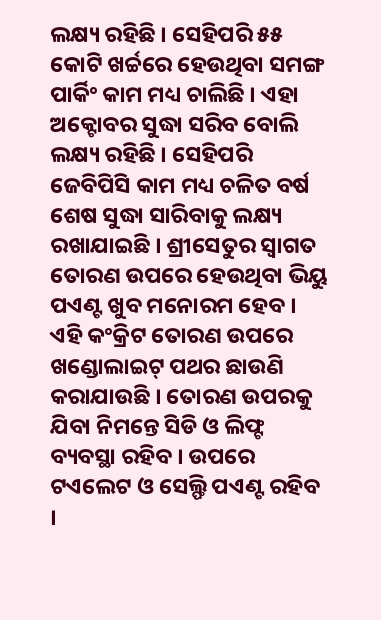ଲକ୍ଷ୍ୟ ରହିଛି । ସେହିପରି ୫୫ କୋଟି ଖର୍ଚ୍ଚରେ ହେଉଥିବା ସମଙ୍ଗ ପାର୍କିଂ କାମ ମଧ୍ୟ ଚାଲିଛି । ଏହା ଅକ୍ଟୋବର ସୁଦ୍ଧା ସରିବ ବୋଲି ଲକ୍ଷ୍ୟ ରହିଛି । ସେହିପରି ଜେବିପିସି କାମ ମଧ୍ୟ ଚଳିତ ବର୍ଷ ଶେଷ ସୁଦ୍ଧା ସାରିବାକୁ ଲକ୍ଷ୍ୟ ରଖାଯାଇଛି । ଶ୍ରୀସେତୁର ସ୍ୱାଗତ ତୋରଣ ଉପରେ ହେଉଥିବା ଭିୟୁ ପଏଣ୍ଟ ଖୁବ ମନୋରମ ହେବ । ଏହି କଂକ୍ରିଟ ତୋରଣ ଉପରେ ଖଣ୍ଡୋଲାଇଟ୍ ପଥର ଛାଉଣି କରାଯାଉଛି । ତୋରଣ ଉପରକୁ ଯିବା ନିମନ୍ତେ ସିଡି ଓ ଲିଫ୍ଟ ବ୍ୟବସ୍ଥା ରହିବ । ଉପରେ ଟଏଲେଟ ଓ ସେଲ୍ଫି ପଏଣ୍ଟ ରହିବ ।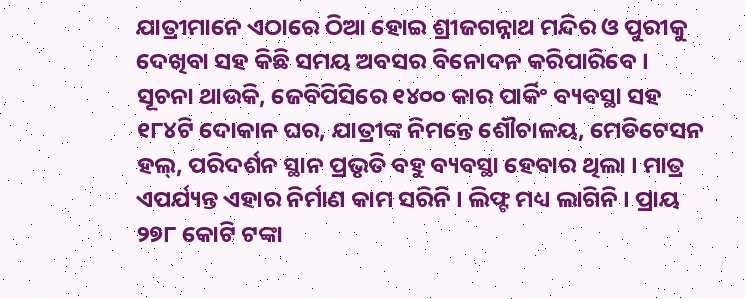ଯାତ୍ରୀମାନେ ଏଠାରେ ଠିଆ ହୋଇ ଶ୍ରୀଜଗନ୍ନାଥ ମନ୍ଦିର ଓ ପୁରୀକୁ ଦେଖିବା ସହ କିଛି ସମୟ ଅବସର ବିନୋଦନ କରିପାରିବେ ।
ସୂଚନା ଥାଉକି, ଜେବିପିସିରେ ୧୪୦୦ କାର ପାର୍କିଂ ବ୍ୟବସ୍ଥା ସହ ୧୮୪ଟି ଦୋକାନ ଘର, ଯାତ୍ରୀଙ୍କ ନିମନ୍ତେ ଶୌଚାଳୟ, ମେଡିଟେସନ ହଲ୍, ପରିଦର୍ଶନ ସ୍ଥାନ ପ୍ରଭୃତି ବହୁ ବ୍ୟବସ୍ଥା ହେବାର ଥିଲା । ମାତ୍ର ଏପର୍ଯ୍ୟନ୍ତ ଏହାର ନିର୍ମାଣ କାମ ସରିନି । ଲିଫ୍ଟ ମଧ୍ୟ ଲାଗିନି । ପ୍ରାୟ ୨୭୮ କୋଟି ଟଙ୍କା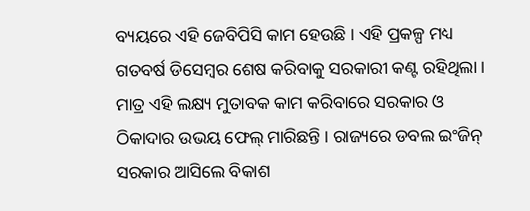ବ୍ୟୟରେ ଏହି ଜେବିପିସି କାମ ହେଉଛି । ଏହି ପ୍ରକଳ୍ପ ମଧ୍ୟ ଗତବର୍ଷ ଡିସେମ୍ବର ଶେଷ କରିବାକୁ ସରକାରୀ କଣ୍ଟ ରହିଥିଲା । ମାତ୍ର ଏହି ଲକ୍ଷ୍ୟ ମୁତାବକ କାମ କରିବାରେ ସରକାର ଓ ଠିକାଦାର ଉଭୟ ଫେଲ୍ ମାରିଛନ୍ତି । ରାଜ୍ୟରେ ଡବଲ ଇଂଜିନ୍ ସରକାର ଆସିଲେ ବିକାଶ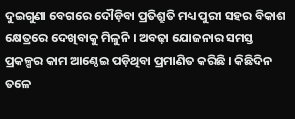ଦୁଇଗୁଣା ବେଗରେ ଦୌଡ଼ିବା ପ୍ରତିଶ୍ରୁତି ମଧ୍ୟ ପୁରୀ ସହର ବିକାଶ କ୍ଷେତ୍ରରେ ଦେଖିବାକୁ ମିଳୁନି । ଅବଢ଼ା ଯୋଜନାର ସମସ୍ତ ପ୍ରକଳ୍ପର କାମ ଆଣ୍ଠେଇ ପଡ଼ିଥିବା ପ୍ରମାଣିତ କରିଛି । କିଛିଦିନ ତଳେ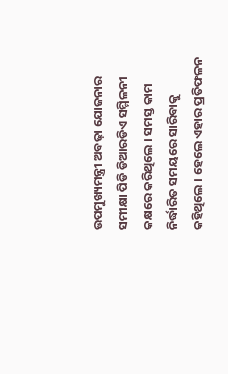ଉପମୁଖ୍ୟମନ୍ତ୍ରୀ ଅବଢ଼ା ଯୋଜନାର ସମୀକ୍ଷା ପିଡି ଡିଆରଡିଏ ସମ୍ମିଳନୀ କକ୍ଷରେ କରିଥିଲେ । ସମସ୍ତ କାମ ନିର୍ଦ୍ଧାରିତ ସମୟରେ ସାରିବାକୁ କହିଥିଲେ । ହେଲେ ଏହାର ପ୍ରତିଫଳନ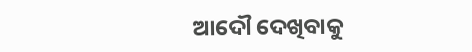ଆଦୌ ଦେଖିବାକୁ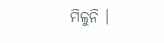ମିଳୁନି ।